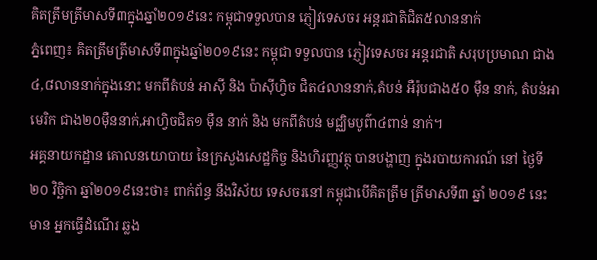គិតត្រឹមត្រីមាសទី៣ក្នុងឆ្នាំ២០១៩នេះ កម្ពុជាទទួលបាន ភ្ញៀវទេសចរ អន្តរជាតិជិត៥លាននាក់
ភ្នំពេញ៖ គិតត្រឹមត្រីមាសទី៣ក្នុងឆ្នាំ២០១៩នេះ កម្ពុជា ទទួលបាន ភ្ញៀវទេសចរ អន្តរជាតិ សរុបប្រមាណ ជាង៤,៨លាននាក់ក្នុងនោះ មកពីតំបន់ អាស៊ី និង ប៉ាស៊ីហ្វិច ជិត៤លាននាក់,តំបន់ អឺរ៉ុបជាង៥០ ម៉ឺន នាក់, តំបន់អាមេរិក ជាង២០ម៉ឺននាក់,អាហ្វិចជិត១ ម៉ឺន នាក់ និង មកពីតំបន់ មជ្ឈិមបូព៌ា៤ពាន់ នាក់។
អគ្គនាយកដ្ឋាន គោលនយោបាយ នៃក្រសួងសេដ្ឋកិច្ច និងហិរញ្ញវត្ថុ បានបង្ហាញ ក្នុងរបាយការណ៍ នៅ ថ្ងៃទី២០ វិច្ឆិកា ឆ្នាំ២០១៩នេះថា៖ ពាក់ព័ន្ធ នឹងវិស័យ ទេសចរនៅ កម្ពុជាបើគិតត្រឹម ត្រីមាសទី៣ ឆ្នាំ ២០១៩ នេះមាន អ្នកធ្វើដំណើរ ឆ្លង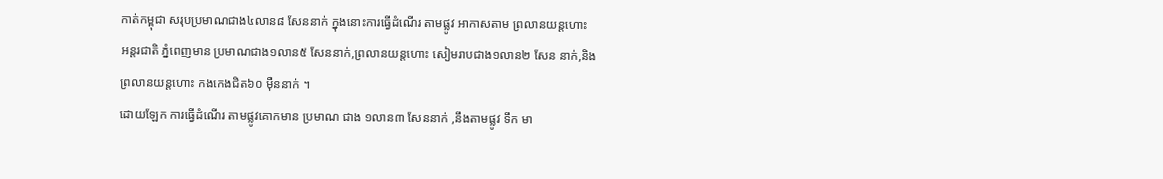កាត់កម្ពុជា សរុបប្រមាណជាង៤លាន៨ សែននាក់ ក្នុងនោះការធ្វើដំណើរ តាមផ្លូវ អាកាសតាម ព្រលានយន្តហោះ អន្តរជាតិ ភ្នំពេញមាន ប្រមាណជាង១លាន៥ សែននាក់,ព្រលានយន្តហោះ សៀមរាបជាង១លាន២ សែន នាក់,និង ព្រលានយន្តហោះ កងកេងជិត៦០ ម៉ឺននាក់ ។
ដោយឡែក ការធ្វើដំណើរ តាមផ្លូវគោកមាន ប្រមាណ ជាង ១លាន៣ សែននាក់ ,នឹងតាមផ្លូវ ទឹក មា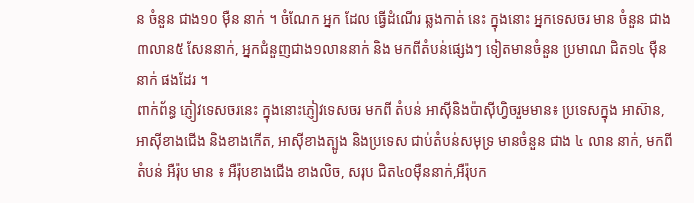ន ចំនួន ជាង១០ ម៉ឺន នាក់ ។ ចំណែក អ្នក ដែល ធ្វើដំណើរ ឆ្លងកាត់ នេះ ក្នុងនោះ អ្នកទេសចរ មាន ចំនួន ជាង៣លាន៥ សែននាក់, អ្នកជំនួញជាង១លាននាក់ និង មកពីតំបន់ផ្សេងៗ ទៀតមានចំនួន ប្រមាណ ជិត១៤ ម៉ឺននាក់ ផងដែរ ។
ពាក់ព័ន្ធ ភ្ញៀវទេសចរនេះ ក្នុងនោះភ្ញៀវទេសចរ មកពី តំបន់ អាស៊ីនិងប៉ាស៊ីហ្វិចរួមមាន៖ ប្រទេសក្នុង អាស៊ាន, អាស៊ីខាងជើង និងខាងកើត, អាស៊ីខាងត្បូង និងប្រទេស ជាប់តំបន់សមុទ្រ មានចំនួន ជាង ៤ លាន នាក់, មកពីតំបន់ អឺរ៉ុប មាន ៖ អឺរ៉ុបខាងជើង ខាងលិច, សរុប ជិត៤០ម៉ឺននាក់,អឺរ៉ុបក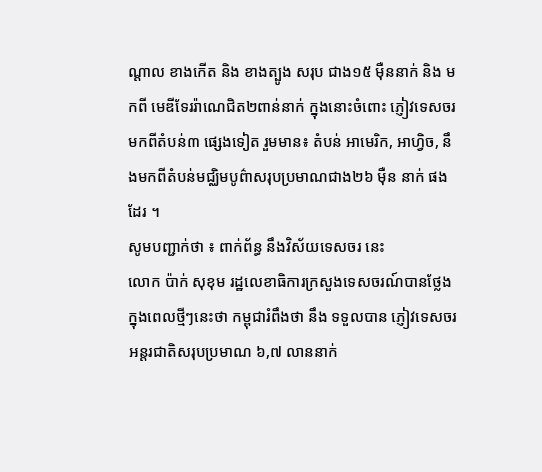ណ្តាល ខាងកើត និង ខាងត្បូង សរុប ជាង១៥ ម៉ឺននាក់ និង មកពី មេឌីទែររ៉ាណេជិត២ពាន់នាក់ ក្នុងនោះចំពោះ ភ្ញៀវទេសចរមកពីតំបន់៣ ផ្សេងទៀត រួមមាន៖ តំបន់ អាមេរិក, អាហ្វិច, នឹងមកពីតំបន់មជ្ឈិមបូព៌ាសរុបប្រមាណជាង២៦ ម៉ឺន នាក់ ផងដែរ ។
សូមបញ្ជាក់ថា ៖ ពាក់ព័ន្ធ នឹងវិស័យទេសចរ នេះ
លោក ប៉ាក់ សុខុម រដ្ឋលេខាធិការក្រសួងទេសចរណ៍បានថ្លែង ក្នុងពេលថ្មីៗនេះថា កម្ពុជារំពឹងថា នឹង ទទួលបាន ភ្ញៀវទេសចរ អន្តរជាតិសរុបប្រមាណ ៦,៧ លាននាក់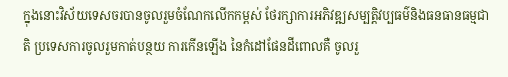ក្នុងនោះវិស័យទេសចរបានចូលរួមចំណែកលើកកម្ពស់ ថែរក្សាការអភិវឌ្ឍសម្បត្តិវប្បធម៌និងធនធានធម្មជាតិ ប្រទេសការចូលរួមកាត់បន្ថយ ការកើនឡើង នៃកំដៅផែនដីពោលគឺ ចូលរួ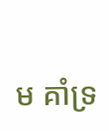ម គាំទ្រ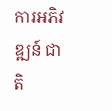ការអភិវឌ្ឍន៍ ជាតិ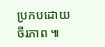ប្រកបដោយចីរភាព ៕